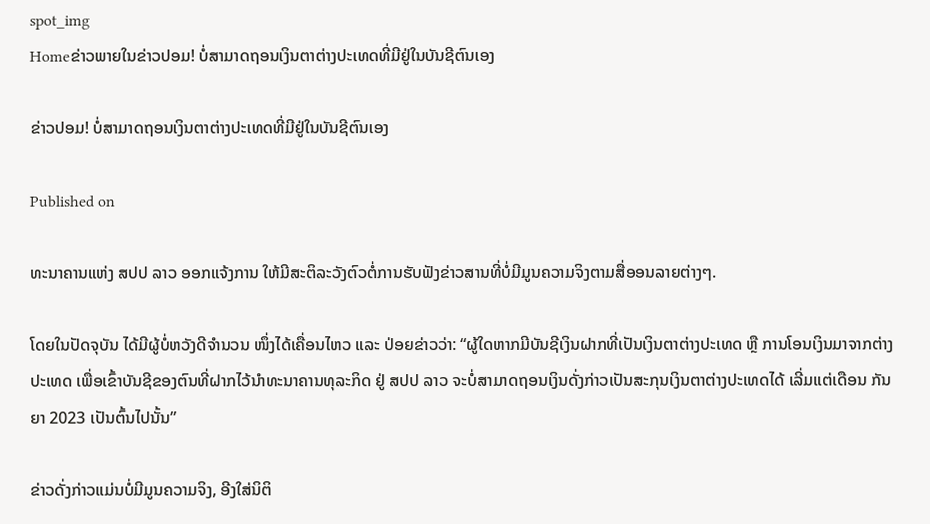spot_img
Homeຂ່າວພາຍໃນຂ່າວປອມ! ບໍ່ສາມາດຖອນເງິນຕາຕ່າງປະເທດທີ່ມີຢູ່ໃນບັນຊີຕົນເອງ

ຂ່າວປອມ! ບໍ່ສາມາດຖອນເງິນຕາຕ່າງປະເທດທີ່ມີຢູ່ໃນບັນຊີຕົນເອງ

Published on

ທະນາຄານແຫ່ງ ສປປ ລາວ ອອກແຈ້ງການ ໃຫ້ມີສະຕິລະວັງຕົວຕໍ່ການຮັບຟັງຂ່າວສານທີ່ບໍ່ມີມູນຄວາມຈິງຕາມສື່ອອນລາຍຕ່າງໆ.

ໂດຍໃນປັດຈຸບັນ ໄດ້ມີຜູ້ບໍ່ຫວັງດີຈໍານວນ ໜຶ່ງໄດ້ເຄື່ອນໄຫວ ແລະ ປ່ອຍຂ່າວວ່າ: “ຜູ້ໃດຫາກມີບັນຊີເງິນຝາກທີ່ເປັນເງິນຕາຕ່າງປະເທດ ຫຼື ການໂອນເງິນມາຈາກຕ່າງປະເທດ ເພື່ອເຂົ້າບັນຊີຂອງຕົນທີ່ຝາກໄວ້ນໍາທະນາຄານທຸລະກິດ ຢູ່ ສປປ ລາວ ຈະບໍ່ສາມາດຖອນເງິນດັ່ງກ່າວເປັນສະກຸນເງິນຕາຕ່າງປະເທດໄດ້ ເລີ່ມແຕ່ເດືອນ ກັນຍາ 2023 ເປັນຕົ້ນໄປນັ້ນ”

ຂ່າວດັ່ງກ່າວແມ່ນບໍ່ມີມູນຄວາມຈິງ, ອີງໃສ່ນິຕິ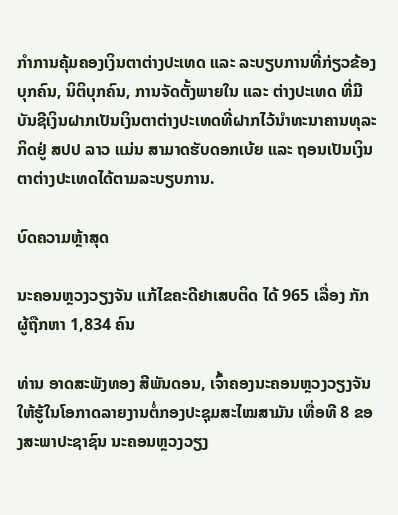ກໍາການຄຸ້ມຄອງເງິນຕາຕ່າງປະເທດ ແລະ ລະບຽບການທີ່ກ່ຽວຂ້ອງ ບຸກຄົນ, ນິຕິບຸກຄົນ, ການຈັດຕັ້ງພາຍໃນ ແລະ ຕ່າງປະເທດ ທີ່ມີບັນຊີເງິນຝາກເປັນເງິນຕາຕ່າງປະເທດທີ່ຝາກໄວ້ນໍາທະນາຄານທຸລະກິດຢູ່ ສປປ ລາວ ແມ່ນ ສາມາດຮັບດອກເບ້ຍ ແລະ ຖອນເປັນເງິນຕາຕ່າງປະເທດໄດ້ຕາມລະບຽບການ.

ບົດຄວາມຫຼ້າສຸດ

ນະຄອນຫຼວງວຽງຈັນ ແກ້ໄຂຄະດີຢາເສບຕິດ ໄດ້ 965 ເລື່ອງ ກັກຜູ້ຖືກຫາ 1,834 ຄົນ

ທ່ານ ອາດສະພັງທອງ ສີພັນດອນ, ເຈົ້າຄອງນະຄອນຫຼວງວຽງຈັນ ໃຫ້ຮູ້ໃນໂອກາດລາຍງານຕໍ່ກອງປະຊຸມສະໄໝສາມັນ ເທື່ອທີ 8 ຂອງສະພາປະຊາຊົນ ນະຄອນຫຼວງວຽງ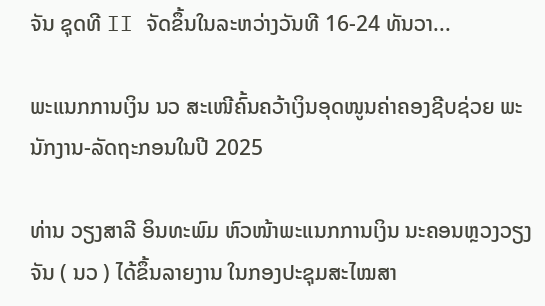ຈັນ ຊຸດທີ II ຈັດຂຶ້ນໃນລະຫວ່າງວັນທີ 16-24 ທັນວາ...

ພະແນກການເງິນ ນວ ສະເໜີຄົ້ນຄວ້າເງິນອຸດໜູນຄ່າຄອງຊີບຊ່ວຍ ພະນັກງານ-ລັດຖະກອນໃນປີ 2025

ທ່ານ ວຽງສາລີ ອິນທະພົມ ຫົວໜ້າພະແນກການເງິນ ນະຄອນຫຼວງວຽງຈັນ ( ນວ ) ໄດ້ຂຶ້ນລາຍງານ ໃນກອງປະຊຸມສະໄໝສາ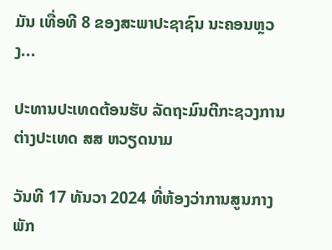ມັນ ເທື່ອທີ 8 ຂອງສະພາປະຊາຊົນ ນະຄອນຫຼວງ...

ປະທານປະເທດຕ້ອນຮັບ ລັດຖະມົນຕີກະຊວງການຕ່າງປະເທດ ສສ ຫວຽດນາມ

ວັນທີ 17 ທັນວາ 2024 ທີ່ຫ້ອງວ່າການສູນກາງພັກ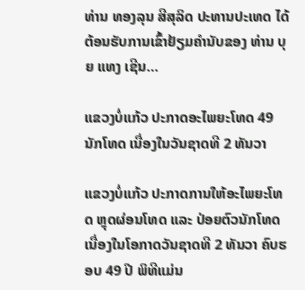ທ່ານ ທອງລຸນ ສີສຸລິດ ປະທານປະເທດ ໄດ້ຕ້ອນຮັບການເຂົ້າຢ້ຽມຄຳນັບຂອງ ທ່ານ ບຸຍ ແທງ ເຊີນ...

ແຂວງບໍ່ແກ້ວ ປະກາດອະໄພຍະໂທດ 49 ນັກໂທດ ເນື່ອງໃນວັນຊາດທີ 2 ທັນວາ

ແຂວງບໍ່ແກ້ວ ປະກາດການໃຫ້ອະໄພຍະໂທດ ຫຼຸດຜ່ອນໂທດ ແລະ ປ່ອຍຕົວນັກໂທດ ເນື່ອງໃນໂອກາດວັນຊາດທີ 2 ທັນວາ ຄົບຮອບ 49 ປີ ພິທີແມ່ນ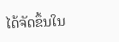ໄດ້ຈັດຂຶ້ນໃນ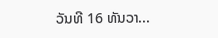ວັນທີ 16 ທັນວາ...